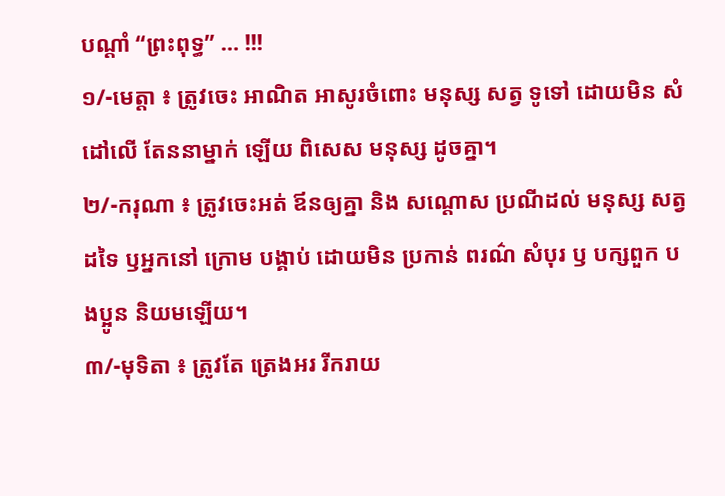បណ្តាំ “ព្រះពុទ្ធ” … !!!
១/-មេត្តា ៖ ត្រូវចេះ អាណិត អាសូរចំពោះ មនុស្ស សត្វ ទូទៅ ដោយមិន សំដៅលើ តែននាម្នាក់ ឡើយ ពិសេស មនុស្ស ដូចគ្នា។
២/-ករុណា ៖ ត្រូវចេះអត់ ឪនឲ្យគ្នា និង សណ្តោស ប្រណីដល់ មនុស្ស សត្វដទៃ ឫអ្នកនៅ ក្រោម បង្គាប់ ដោយមិន ប្រកាន់ ពរណ៌ សំបុរ ឫ បក្សពួក បងប្អូន និយមឡើយ។
៣/-មុទិតា ៖ ត្រូវតែ ត្រេងអរ រីករាយ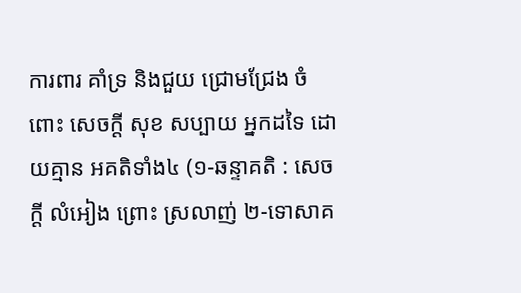ការពារ គាំទ្រ និងជួយ ជ្រោមជ្រែង ចំពោះ សេចក្តី សុខ សប្បាយ អ្នកដទៃ ដោយគ្មាន អគតិទាំង៤ (១-ឆន្ទាគតិ : សេចក្តី លំអៀង ព្រោះ ស្រលាញ់ ២-ទោសាគ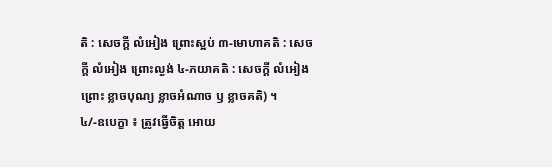តិ : សេចក្តី លំអៀង ព្រោះស្អប់ ៣-មោហាគតិ : សេចក្តី លំអៀង ព្រោះល្ងង់ ៤-ភយាគតិ : សេចក្តី លំអៀង ព្រោះ ខ្លាចបុណ្យ ខ្លាចអំណាច ឫ ខ្លាចគតិ) ។
៤/-ឧបេក្ខា ៖ ត្រូវធ្វើចិត្ត អោយ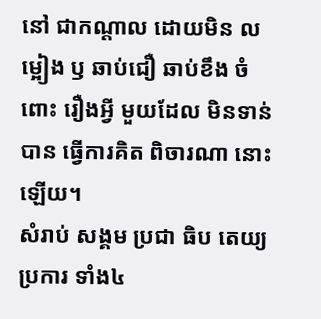នៅ ជាកណ្តាល ដោយមិន លម្អៀង ឫ ឆាប់ជឿ ឆាប់ខឹង ចំពោះ រឿងអ្វី មួយដែល មិនទាន់បាន ធ្វើការគិត ពិចារណា នោះឡើយ។
សំរាប់ សង្គម ប្រជា ធិប តេយ្យ
ប្រការ ទាំង៤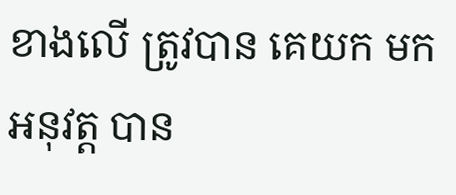ខាងលើ ត្រូវបាន គេយក មកអនុវត្ត បាន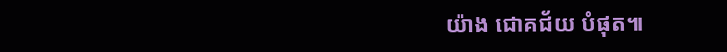យ៉ាង ជោគជ័យ បំផុត៕